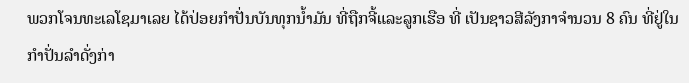ພວກໂຈນທະເລໂຊມາເລຍ ໄດ້ປ່ອຍກໍາປັ່ນບັນທຸກນໍ້າມັນ ທີ່ຖືກຈີ້ແລະລູກເຮືອ ທີ່ ເປັນຊາວສີລັງກາຈໍານວນ 8 ຄົນ ທີ່ຢູ່ໃນກໍາປັ່ນລຳດັ່ງກ່າ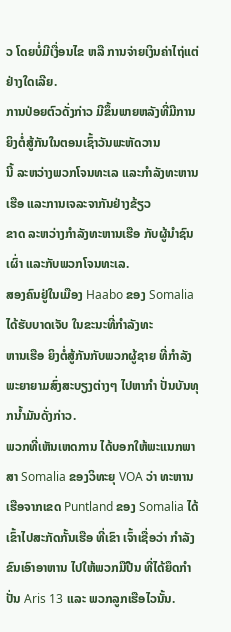ວ ໂດຍບໍ່ມີເງື່ອນໄຂ ຫລື ການຈ່າຍເງິນຄ່າໄຖ່ແຕ່ຢ່າງໃດເລີຍ.
ການປ່ອຍຕົວດັ່ງກ່າວ ມີຂຶ້ນພາຍຫລັງທີ່ມີການຍິງຕໍ່ສູ້ກັນໃນຕອນເຊົ້າວັນພະຫັດວານ
ນີ້ ລະຫວ່າງພວກໂຈນທະເລ ແລະກໍາລັງທະຫານເຮືອ ແລະການເຈລະຈາກັນຢ່າງຂ້ຽວ
ຂາດ ລະຫວ່າງກໍາລັງທະຫານເຮືອ ກັບຜູ້ນໍາຊົນເຜົ່າ ແລະກັບພວກໂຈນທະເລ.
ສອງຄົນຢູ່ໃນເມືອງ Haabo ຂອງ Somalia ໄດ້ຮັບບາດເຈັບ ໃນຂະນະທີ່ກໍາລັງທະ
ຫານເຮືອ ຍິງຕໍ່ສູ້ກັນກັບພວກຜູ້ຊາຍ ທີ່ກໍາລັງພະຍາຍາມສົ່ງສະບຽງຕ່າງໆ ໄປຫາກໍາ ປັ່ນບັນທຸກນໍ້າມັນດັ່ງກ່າວ.
ພວກທີ່ເຫັນເຫດການ ໄດ້ບອກໃຫ້ພະແນກພາສາ Somalia ຂອງວິທະຍຸ VOA ວ່າ ທະຫານເຮືອຈາກເຂດ Puntland ຂອງ Somalia ໄດ້ເຂົ້າໄປສະກັດກັ້ນເຮືອ ທີ່ເຂົາ ເຈົ້າເຊື່ອວ່າ ກໍາລັງຂົນເອົາອາຫານ ໄປໃຫ້ພວກມືປືນ ທີ່ໄດ້ຍຶດກຳປັ່ນ Aris 13 ແລະ ພວກລູກເຮືອໄວນັ້ນ.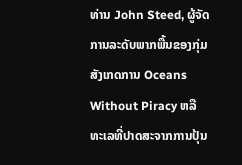ທ່ານ John Steed, ຜູ້ຈັດການລະດັບພາກພື້ນຂອງກຸ່ມສັງເກດການ Oceans Without Piracy ຫລື ທະເລທີ່ປາດສະຈາກການປຸ້ນ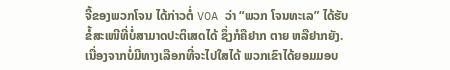ຈີ້ຂອງພວກໂຈນ ໄດ້ກ່າວຕໍ່ VOA ວ່າ “ພວກ ໂຈນທະເລ” ໄດ້ຮັບຂໍ້ສະເໜີທີ່ບໍ່ສາມາດປະຕິເສດໄດ້ ຊຶ່ງກໍຄືຢາກ ຕາຍ ຫລືຢາກຍັງ. ເນື່ອງຈາກບໍ່ມີທາງເລືອກທີ່ຈະໄປໃສໄດ້ ພວກເຂົາໄດ້ຍອມມອບ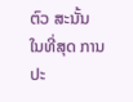ຕົວ ສະນັ້ນ ໃນທີ່ສຸດ ການປະ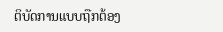ຕິບັດການແບບຖືກຕ້ອງ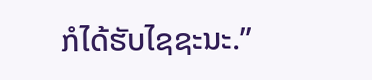ກໍໄດ້ຮັບໄຊຊະນະ.”